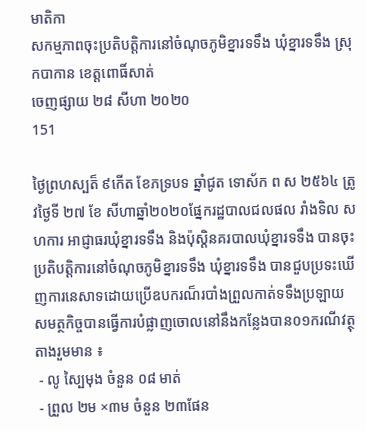មាតិកា
សកម្មភាពចុះប្រតិបត្តិការនៅចំណុចភូមិខ្នារទទឹង ឃុំខ្នារទទឹង ស្រុកបាកាន ខេត្តពោធិ៍សាត់
ចេញផ្សាយ ២៨ សីហា ២០២០
151

ថ្ងៃព្រហស្បត៏ ៩កើត ខែភទ្របទ ឆ្នាំជូត ទោស័ក ព ស ២៥៦៤ ត្រូវថ្ងៃទី ២៧ ខែ សីហាឆ្នាំ២០២០ផ្នែករដ្ឋបាលជលផល រាំងទិល សហការ អាជ្ញាធរឃុំខ្នារទទឹង និងប៉ុស្តិនគរបាលឃុំខ្នារទទឹង បានចុះប្រតិបត្តិការនៅចំណុចភូមិខ្នារទទឹង ឃុំខ្នារទទឹង បានជួបប្រទះឃើញការនេសាទដោយប្រើឧបករណ៏របាំងព្រួលកាត់ទទឹងប្រឡាយ សមត្ថកិច្ចបានធ្វើការបំផ្លាញចោលនៅនឹងកន្លែងបាន០១ករណីវត្ថុតាងរួមមាន ៖
 - លូ ស្បៃមុង ចំនួន ០៨ មាត់
 - ព្រួល ២ម ×៣ម ចំនួន ២៣ផែន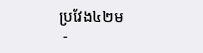ប្រវែង៤២ម
 -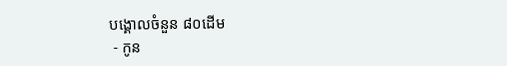បង្គោលចំនួន ៨០ដើម
 - កូន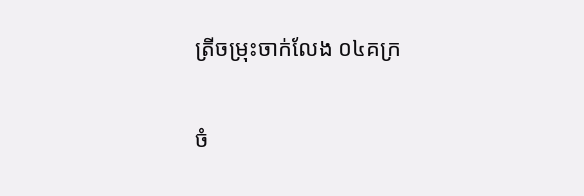ត្រីចម្រុះចាក់លែង ០៤គក្រ

ចំ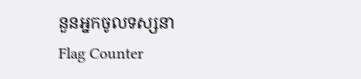នួនអ្នកចូលទស្សនា
Flag Counter